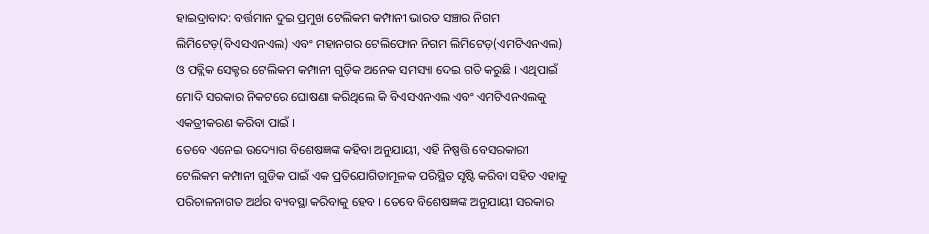ହାଇଦ୍ରାବାଦ: ବର୍ତ୍ତମାନ ଦୁଇ ପ୍ରମୁଖ ଟେଲିକମ କମ୍ପାନୀ ଭାରତ ସଞ୍ଚାର ନିଗମ ଲିମିଟେଡ଼(ବିଏସଏନଏଲ) ଏବଂ ମହାନଗର ଟେଲିଫୋନ ନିଗମ ଲିମିଟେଡ଼(ଏମଟିଏନଏଲ) ଓ ପବ୍ଲିକ ସେକ୍ଟର ଟେଲିକମ କମ୍ପାନୀ ଗୁଡ଼ିକ ଅନେକ ସମସ୍ୟା ଦେଇ ଗତି କରୁଛି । ଏଥିପାଇଁ ମୋଦି ସରକାର ନିକଟରେ ଘୋଷଣା କରିଥିଲେ କି ବିଏସଏନଏଲ ଏବଂ ଏମଟିଏନଏଲକୁ ଏକତ୍ରୀକରଣ କରିବା ପାଇଁ ।
ତେବେ ଏନେଇ ଉଦ୍ୟୋଗ ବିଶେଷଜ୍ଞଙ୍କ କହିବା ଅନୁଯାୟୀ, ଏହି ନିଷ୍ପତ୍ତି ବେସରକାରୀ ଟେଲିକମ କମ୍ପାନୀ ଗୁଡିକ ପାଇଁ ଏକ ପ୍ରତିଯୋଗିତାମୂଳକ ପରିସ୍ଥିତ ସୃଷ୍ଟି କରିବା ସହିତ ଏହାକୁ ପରିଚାଳନାଗତ ଅର୍ଥର ବ୍ୟବସ୍ଥା କରିବାକୁ ହେବ । ତେବେ ବିଶେଷଜ୍ଞଙ୍କ ଅନୁଯାୟୀ ସରକାର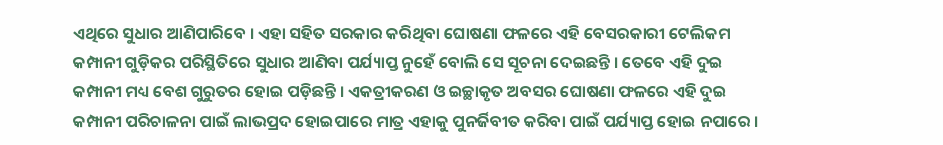ଏଥିରେ ସୁଧାର ଆଣିପାରିବେ । ଏହା ସହିତ ସରକାର କରିଥିବା ଘୋଷଣା ଫଳରେ ଏହି ବେସରକାରୀ ଟେଲିକମ କମ୍ପାନୀ ଗୁଡ଼ିକର ପରିସ୍ଥିତିରେ ସୁଧାର ଆଣିବା ପର୍ଯ୍ୟାପ୍ତ ନୁହେଁ ବୋଲି ସେ ସୂଚନା ଦେଇଛନ୍ତି । ତେବେ ଏହି ଦୁଇ କମ୍ପାନୀ ମଧ୍ୟ ବେଶ ଗୁରୁତର ହୋଇ ପଡ଼ିଛନ୍ତି । ଏକତ୍ରୀକରଣ ଓ ଇଚ୍ଛାକୃତ ଅବସର ଘୋଷଣା ଫଳରେ ଏହି ଦୁଇ କମ୍ପାନୀ ପରିଚାଳନା ପାଇଁ ଲାଭପ୍ରଦ ହୋଇପାରେ ମାତ୍ର ଏହାକୁ ପୁନର୍ଜିବୀତ କରିବା ପାଇଁ ପର୍ଯ୍ୟାପ୍ତ ହୋଇ ନପାରେ ।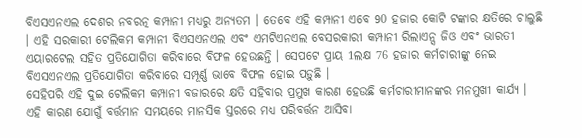ବିଏସଏନଏଲ ଦେଶର ନବରତ୍ନ କମ୍ପାନୀ ମଧ୍ୟରୁ ଅନ୍ୟତମ । ତେବେ ଏହି କମ୍ପାନୀ ଏବେ 90 ହଜାର କୋଟି ଟଙ୍କାର କ୍ଷତିରେ ଚାଲୁଛି । ଏହି ସରକାରୀ ଟେଲିକମ କମ୍ପାନୀ ବିଏସଏନଏଲ ଏବଂ ଏମଟିଏନଏଲ ବେସରକାରୀ କମ୍ପାନୀ ରିଲାଏନ୍ସ ଜିଓ ଏବଂ ଭାରତୀ ଏୟାରଟେଲ ସହିତ ପ୍ରତିଯୋଗିତା କରିବାରେ ବିଫଳ ହେଉଛନ୍ତି । ସେପଟେ ପ୍ରାୟ 1ଲକ୍ଷ 76 ହଜାର କର୍ମଚାରୀଙ୍କୁ ନେଇ ବିଏସଏନଏଲ ପ୍ରତିଯୋଗିତା କରିବାରେ ସମ୍ପୂର୍ଣ୍ଣ ଭାବେ ବିଫଳ ହୋଇ ପଡ଼ୁଛି ।
ସେହିପରି ଏହି ଦୁଇ ଟେଲିକମ କମ୍ପାନୀ ବଜାରରେ କ୍ଷତି ସହିବାର ପ୍ରମୁଖ କାରଣ ହେଉଛି କର୍ମଚାରୀମାନଙ୍କର ମନମୁଖୀ କାର୍ଯ୍ୟ । ଏହି କାରଣ ଯୋଗୁଁ ବର୍ତ୍ତମାନ ସମୟରେ ମାନସିକ ସ୍ତରରେ ମଧ୍ୟ ପରିବର୍ତ୍ତନ ଆସିବା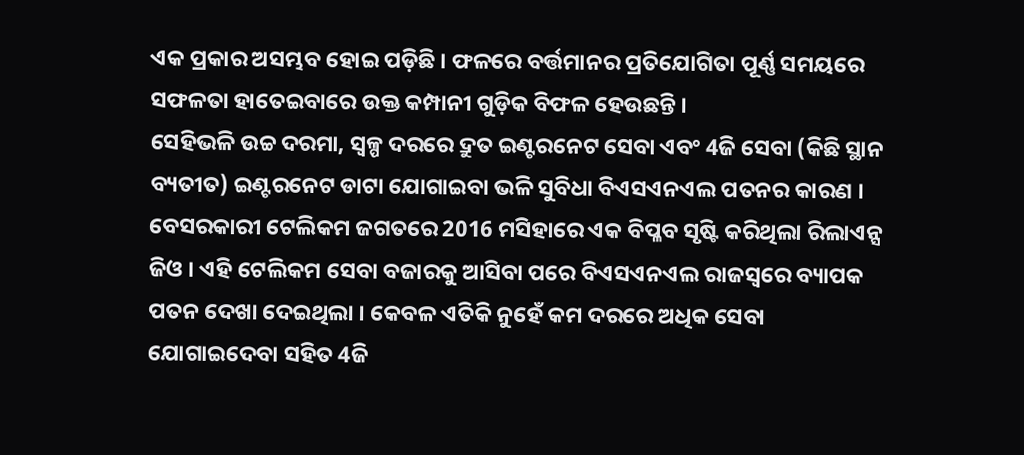ଏକ ପ୍ରକାର ଅସମ୍ଭବ ହୋଇ ପଡ଼ିଛି । ଫଳରେ ବର୍ତ୍ତମାନର ପ୍ରତିଯୋଗିତା ପୂର୍ଣ୍ଣ ସମୟରେ ସଫଳତା ହାତେଇବାରେ ଉକ୍ତ କମ୍ପାନୀ ଗୁଡ଼ିକ ବିଫଳ ହେଉଛନ୍ତି ।
ସେହିଭଳି ଉଚ୍ଚ ଦରମା, ସ୍ବଳ୍ପ ଦରରେ ଦ୍ରୁତ ଇଣ୍ଟରନେଟ ସେବା ଏବଂ 4ଜି ସେବା (କିଛି ସ୍ଥାନ ବ୍ୟତୀତ) ଇଣ୍ଟରନେଟ ଡାଟା ଯୋଗାଇବା ଭଳି ସୁବିଧା ବିଏସଏନଏଲ ପତନର କାରଣ । ବେସରକାରୀ ଟେଲିକମ ଜଗତରେ 2016 ମସିହାରେ ଏକ ବିପ୍ଳବ ସୃଷ୍ଟି କରିଥିଲା ରିଲାଏନ୍ସ ଜିଓ । ଏହି ଟେଲିକମ ସେବା ବଜାରକୁ ଆସିବା ପରେ ବିଏସଏନଏଲ ରାଜସ୍ବରେ ବ୍ୟାପକ ପତନ ଦେଖା ଦେଇଥିଲା । କେବଳ ଏତିକି ନୁହେଁ କମ ଦରରେ ଅଧିକ ସେବା ଯୋଗାଇଦେବା ସହିତ 4ଜି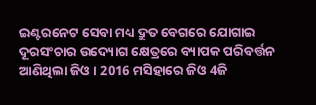ଇଣ୍ଟରନେଟ ସେବା ମଧ୍ୟ ଦ୍ରୁତ ବେଗରେ ଯୋଗାଇ ଦୂରସଂଚାର ଉଦ୍ୟୋଗ କ୍ଷେତ୍ରରେ ବ୍ୟାପକ ପରିବର୍ତ୍ତନ ଆଣିଥିଲା ଜିଓ । 2016 ମସିହାରେ ଜିଓ 4ଜି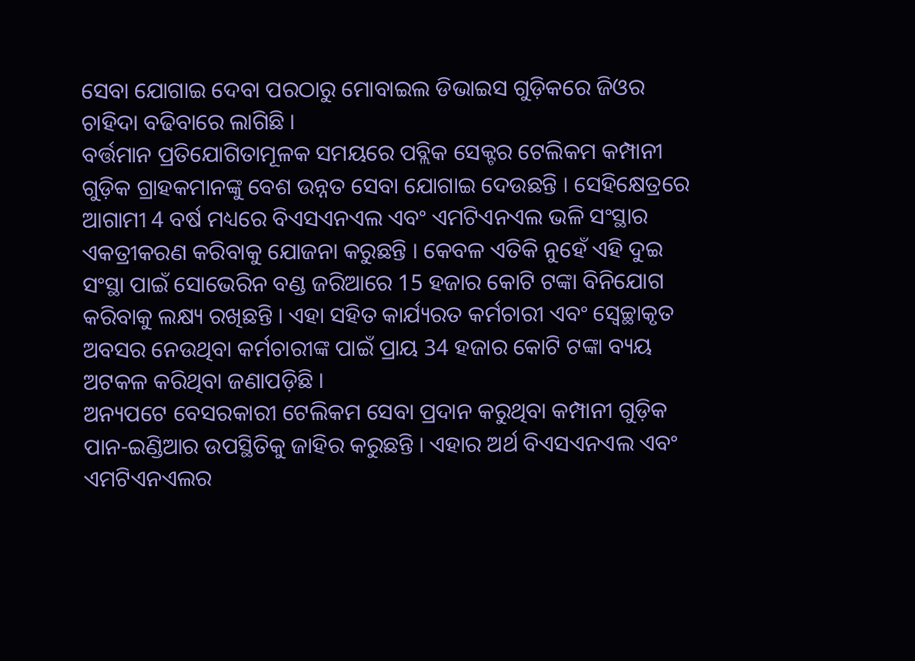ସେବା ଯୋଗାଇ ଦେବା ପରଠାରୁ ମୋବାଇଲ ଡିଭାଇସ ଗୁଡ଼ିକରେ ଜିଓର ଚାହିଦା ବଢିବାରେ ଲାଗିଛି ।
ବର୍ତ୍ତମାନ ପ୍ରତିଯୋଗିତାମୂଳକ ସମୟରେ ପବ୍ଲିକ ସେକ୍ଟର ଟେଲିକମ କମ୍ପାନୀ ଗୁଡ଼ିକ ଗ୍ରାହକମାନଙ୍କୁ ବେଶ ଉନ୍ନତ ସେବା ଯୋଗାଇ ଦେଉଛନ୍ତି । ସେହିକ୍ଷେତ୍ରରେ ଆଗାମୀ 4 ବର୍ଷ ମଧ୍ୟରେ ବିଏସଏନଏଲ ଏବଂ ଏମଟିଏନଏଲ ଭଳି ସଂସ୍ଥାର ଏକତ୍ରୀକରଣ କରିବାକୁ ଯୋଜନା କରୁଛନ୍ତି । କେବଳ ଏତିକି ନୁହେଁ ଏହି ଦୁଇ ସଂସ୍ଥା ପାଇଁ ସୋଭେରିନ ବଣ୍ଡ ଜରିଆରେ 15 ହଜାର କୋଟି ଟଙ୍କା ବିନିଯୋଗ କରିବାକୁ ଲକ୍ଷ୍ୟ ରଖିଛନ୍ତି । ଏହା ସହିତ କାର୍ଯ୍ୟରତ କର୍ମଚାରୀ ଏବଂ ସ୍ବେଚ୍ଛାକୃତ ଅବସର ନେଉଥିବା କର୍ମଚାରୀଙ୍କ ପାଇଁ ପ୍ରାୟ 34 ହଜାର କୋଟି ଟଙ୍କା ବ୍ୟୟ ଅଟକଳ କରିଥିବା ଜଣାପଡ଼ିଛି ।
ଅନ୍ୟପଟେ ବେସରକାରୀ ଟେଲିକମ ସେବା ପ୍ରଦାନ କରୁଥିବା କମ୍ପାନୀ ଗୁଡ଼ିକ ପାନ-ଇଣ୍ଡିଆର ଉପସ୍ଥିତିକୁ ଜାହିର କରୁଛନ୍ତି । ଏହାର ଅର୍ଥ ବିଏସଏନଏଲ ଏବଂ ଏମଟିଏନଏଲର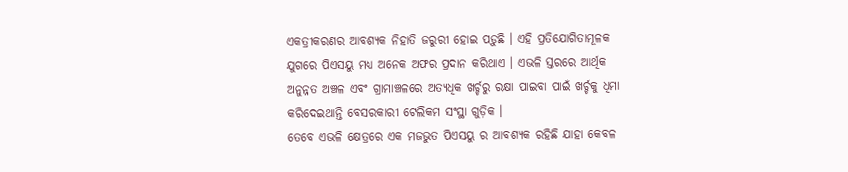ଏକତ୍ରୀକରଣର ଆବଶ୍ୟକ ନିହାତି ଜରୁରୀ ହୋଇ ପଡ଼ୁଛି । ଏହି ପ୍ରତିଯୋଗିତାମୂଳକ ଯୁଗରେ ପିଏସୟୁ ମଧ୍ୟ ଅନେକ ଅଫର ପ୍ରଦାନ କରିଥାଏ । ଏଭଳି ସ୍ତରରେ ଆର୍ଥିକ ଅନୁନ୍ନତ ଅଞ୍ଚଳ ଏବଂ ଗ୍ରାମାଞ୍ଚଳରେ ଅତ୍ୟଧିକ ଖର୍ଚ୍ଚରୁ ରକ୍ଷା ପାଇବା ପାଇଁ ଖର୍ଚ୍ଚକୁ ଧିମା କରିଦେଇଥାନ୍ତି ବେସରକାରୀ ଟେଲିକମ ସଂସ୍ଥା ଗୁଡ଼ିକ ।
ତେବେ ଏଭଳି କ୍ଷେତ୍ରରେ ଏକ ମଜଭୁତ ପିଏସୟୁ ର ଆବଶ୍ୟକ ରହିଛି ଯାହା କେବଳ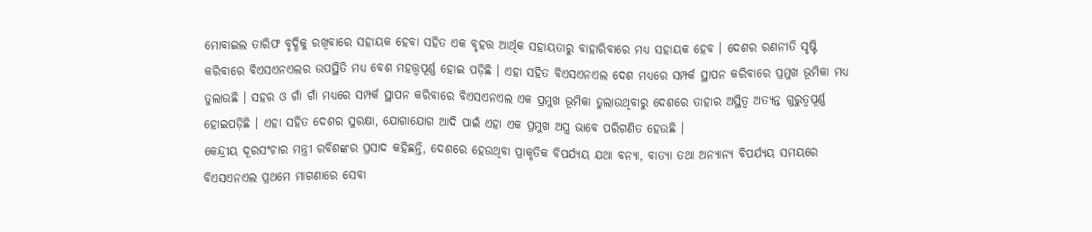ମୋବାଇଲ ତାରିଫ ବୃଦ୍ଧିକୁ ରଖିବାରେ ସହାୟକ ହେବା ସହିତ ଏକ ବୃହତ୍ତ ଆର୍ଥିକ ସହାୟତାରୁ ବାହାରିବାରେ ମଧ୍ୟ ସହାୟକ ହେବ । ଦେଶର ରଣନୀତି ସୃଷ୍ଟି କରିବାରେ ବିଏସଏନଏଲର ଉପସ୍ଥିତି ମଧ୍ୟ ବେଶ ମହତ୍ତ୍ବପୂର୍ଣ୍ଣ ହୋଇ ପଡ଼ିଛି । ଏହା ସହିତ ବିଏସଏନଏଲ ଦେଶ ମଧ୍ୟରେ ସମ୍ପର୍କ ସ୍ଥାପନ କରିବାରେ ପ୍ରମୁଖ ଭୂମିକା ମଧ୍ୟ ତୁଲାଉଛି । ସହର ଓ ଗାଁ ଗାଁ ମଧ୍ୟରେ ସମ୍ପର୍କ ସ୍ଥାପନ କରିବାରେ ବିଏସଏନଏଲ ଏକ ପ୍ରମୁଖ ଭୂମିକା ତୁଲାଉଥିବାରୁ ଦେଶରେ ତାହାର ଅସ୍ଥିତ୍ବ ଅତ୍ୟନ୍ତ ଗୁରୁତ୍ବପୂର୍ଣ୍ଣ ହୋଇପଡ଼ିଛି । ଏହା ସହିତ ଦେଶର ସୁରକ୍ଷା, ଯୋଗାଯୋଗ ଆଦି ପାଇଁ ଏହା ଏକ ପ୍ରମୁଖ ଅସ୍ତ୍ର ଭାବେ ପରିଗଣିତ ହେଉଛି ।
କେନ୍ଦ୍ରୀୟ ଦୂରସଂଚାର ମନ୍ତ୍ରୀ ରବିଶଙ୍କର ପ୍ରସାଦ କହିଛନ୍ତି, ଦେଶରେ ହେଉଥିବା ପ୍ରାକୃତିକ ବିପର୍ଯ୍ୟୟ ଯଥା ବନ୍ୟା, ବାତ୍ୟା ତଥା ଅନ୍ୟାନ୍ୟ ବିପର୍ଯ୍ୟୟ ସମୟରେ ବିଏସଏନଏଲ ପ୍ରଥମେ ମାଗଣାରେ ସେବା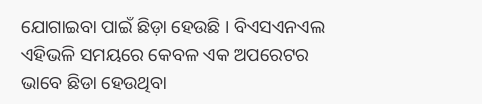ଯୋଗାଇବା ପାଇଁ ଛିଡ଼ା ହେଉଛି । ବିଏସଏନଏଲ ଏହିଭଳି ସମୟରେ କେବଳ ଏକ ଅପରେଟର ଭାବେ ଛିଡା ହେଉଥିବା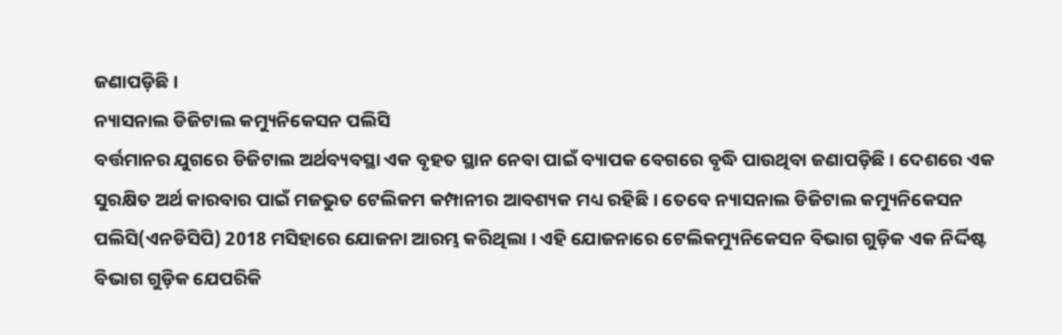ଜଣାପଡ଼ିଛି ।
ନ୍ୟାସନାଲ ଡିଜିଟାଲ କମ୍ୟୁନିକେସନ ପଲିସି
ବର୍ତ୍ତମାନର ଯୁଗରେ ଡିଜିଟାଲ ଅର୍ଥବ୍ୟବସ୍ଥା ଏକ ବୃହତ ସ୍ଥାନ ନେବା ପାଇଁ ବ୍ୟାପକ ବେଗରେ ବୃଦ୍ଧି ପାଉଥିବା ଜଣାପଡ଼ିଛି । ଦେଶରେ ଏକ ସୁରକ୍ଷିତ ଅର୍ଥ କାରବାର ପାଇଁ ମଜଭୁତ ଟେଲିକମ କମ୍ପାନୀର ଆବଶ୍ୟକ ମଧ୍ୟ ରହିଛି । ତେବେ ନ୍ୟାସନାଲ ଡିଜିଟାଲ କମ୍ୟୁନିକେସନ ପଲିସି(ଏନଡିସିପି) 2018 ମସିହାରେ ଯୋଜନା ଆରମ୍ଭ କରିଥିଲା । ଏହି ଯୋଜନାରେ ଟେଲିକମ୍ୟୁନିକେସନ ବିଭାଗ ଗୁଡ଼ିକ ଏକ ନିର୍ଦ୍ଦିଷ୍ଟ ବିଭାଗ ଗୁଡ଼ିକ ଯେପରିକି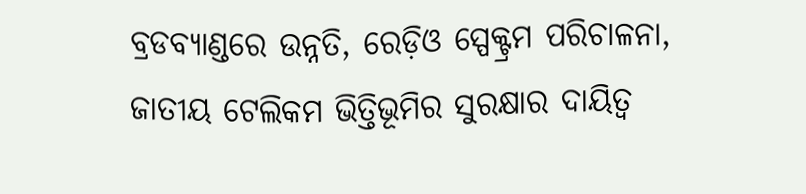ବ୍ରଡବ୍ୟାଣ୍ଡରେ ଉନ୍ନତି, ରେଡ଼ିଓ ସ୍ପେକ୍ଟ୍ରମ ପରିଚାଳନା, ଜାତୀୟ ଟେଲିକମ ଭିତ୍ତିଭୂମିର ସୁରକ୍ଷାର ଦାୟିତ୍ବ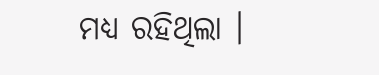ମଧ୍ୟ ରହିଥିଲା ।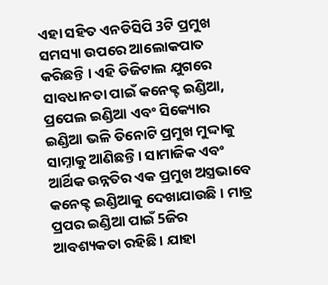ଏହା ସହିତ ଏନଡିସିପି 3ଟି ପ୍ରମୁଖ ସମସ୍ୟା ଉପରେ ଆଲୋକପାତ କରିଛନ୍ତି । ଏହି ଡିଜିଟାଲ ଯୁଗରେ ସାବଧାନତା ପାଇଁ କନେକ୍ଟ ଇଣ୍ଡିଆ, ପ୍ରପେଲ ଇଣ୍ଡିଆ ଏବଂ ସିକ୍ୟୋର ଇଣ୍ଡିଆ ଭଳି ତିନୋଟି ପ୍ରମୁଖ ମୁଦ୍ଦାକୁ ସାମ୍ନାକୁ ଆଣିଛନ୍ତି । ସାମାଜିକ ଏବଂ ଆର୍ଥିକ ଉନ୍ନତିର ଏକ ପ୍ରମୁଖ ଅସ୍ତ୍ରଭାବେ କନେକ୍ଟ ଇଣ୍ଡିଆକୁ ଦେଖାଯାଉଛି । ମାତ୍ର ପ୍ରପର ଇଣ୍ଡିଆ ପାଇଁ 5ଜିର ଆବଶ୍ୟକତା ରହିଛି । ଯାହା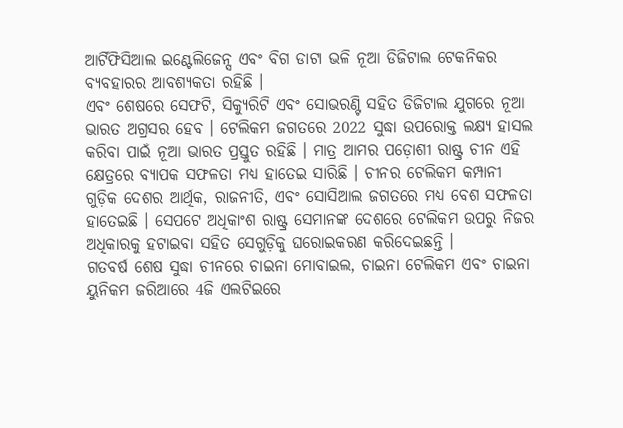ଆର୍ଟିଫିସିଆଲ ଇଣ୍ଟେଲିଜେନ୍ସ ଏବଂ ବିଗ ଡାଟା ଭଳି ନୂଆ ଡିଜିଟାଲ ଟେକନିକର ବ୍ୟବହାରର ଆବଶ୍ୟକତା ରହିଛି ।
ଏବଂ ଶେଷରେ ସେଫଟି, ସିକ୍ୟୁରିଟି ଏବଂ ସୋଭରଣ୍ଟି ସହିତ ଡିଜିଟାଲ ଯୁଗରେ ନୂଆ ଭାରତ ଅଗ୍ରସର ହେବ । ଟେଲିକମ ଜଗତରେ 2022 ସୁଦ୍ଧା ଉପରୋକ୍ତ ଲକ୍ଷ୍ୟ ହାସଲ କରିବା ପାଇଁ ନୂଆ ଭାରତ ପ୍ରସ୍ତୁତ ରହିଛି । ମାତ୍ର ଆମର ପଡ଼ୋଶୀ ରାଷ୍ଟ୍ର ଚୀନ ଏହି କ୍ଷେତ୍ରରେ ବ୍ୟାପକ ସଫଳତା ମଧ୍ୟ ହାତେଇ ସାରିଛି । ଚୀନର ଟେଲିକମ କମ୍ପାନୀ ଗୁଡ଼ିକ ଦେଶର ଆର୍ଥିକ, ରାଜନୀତି, ଏବଂ ସୋସିଆଲ ଜଗତରେ ମଧ୍ୟ ବେଶ ସଫଳତା ହାତେଇଛି । ସେପଟେ ଅଧିକାଂଶ ରାଷ୍ଟ୍ର ସେମାନଙ୍କ ଦେଶରେ ଟେଲିକମ ଉପରୁ ନିଜର ଅଧିକାରକୁ ହଟାଇବା ସହିତ ସେଗୁଡ଼ିକୁ ଘରୋଇକରଣ କରିଦେଇଛନ୍ତି ।
ଗତବର୍ଷ ଶେଷ ସୁଦ୍ଧା ଚୀନରେ ଚାଇନା ମୋବାଇଲ, ଚାଇନା ଟେଲିକମ ଏବଂ ଚାଇନା ୟୁନିକମ ଜରିଆରେ 4ଜି ଏଲଟିଇରେ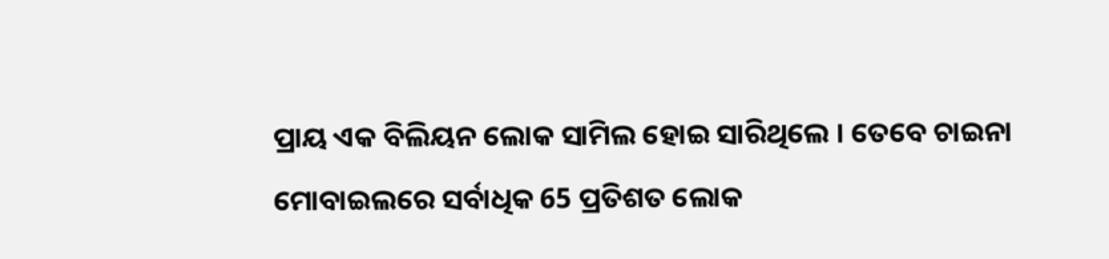ପ୍ରାୟ ଏକ ବିଲିୟନ ଲୋକ ସାମିଲ ହୋଇ ସାରିଥିଲେ । ତେବେ ଚାଇନା ମୋବାଇଲରେ ସର୍ବାଧିକ 65 ପ୍ରତିଶତ ଲୋକ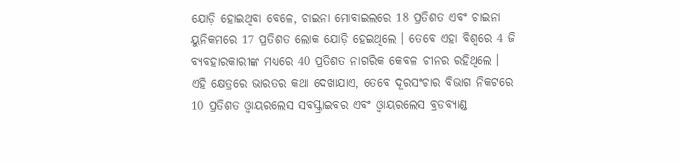ଯୋଡ଼ି ହୋଇଥିବା ବେଳେ, ଚାଇନା ମୋବାଇଲରେ 18 ପ୍ରତିଶତ ଏବଂ ଚାଇନା ୟୁନିକମରେ 17 ପ୍ରତିଶତ ଲୋକ ଯୋଡ଼ି ହେଇଥିଲେ । ତେବେ ଏହା ବିଶ୍ବରେ 4 ଜି ବ୍ୟବହାରକାରୀଙ୍କ ମଧ୍ୟରେ 40 ପ୍ରତିଶତ ନାଗରିକ କେବଳ ଚୀନର ରହିଥିଲେ ।
ଏହି କ୍ଷେତ୍ରରେ ଭାରତର କଥା ଦେଖାଯାଏ, ତେବେ ଦୂରସଂଚାର ବିଭାଗ ନିକଟରେ 10 ପ୍ରତିଶତ ଓ୍ବାୟରଲେସ ସବସ୍କ୍ରାଇବର ଏବଂ ଓ୍ବାୟରଲେସ ବ୍ରଡବ୍ୟାଣ୍ଡ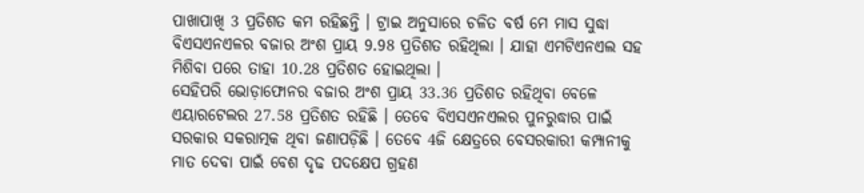ପାଖାପାଖି 3 ପ୍ରତିଶତ କମ ରହିଛନ୍ତି । ଟ୍ରାଇ ଅନୁସାରେ ଚଳିତ ବର୍ଷ ମେ ମାସ ସୁଦ୍ଧା ବିଏସଏନଏଳର ବଜାର ଅଂଶ ପ୍ରାୟ 9.98 ପ୍ରତିଶତ ରହିଥିଲା । ଯାହା ଏମଟିଏନଏଲ ସହ ମିଶିବା ପରେ ତାହା 10.28 ପ୍ରତିଶତ ହୋଇଥିଲା ।
ସେହିପରି ଭୋଡ଼ାଫୋନର ବଜାର ଅଂଶ ପ୍ରାୟ 33.36 ପ୍ରତିଶତ ରହିଥିବା ବେଳେ ଏୟାରଟେଲର 27.58 ପ୍ରତିଶତ ରହିଛି । ତେବେ ବିଏସଏନଏଲର ପୁନରୁଦ୍ଧାର ପାଇଁ ସରକାର ସକରାତ୍ମକ ଥିବା ଜଣାପଡ଼ିଛି । ତେବେ 4ଜି କ୍ଷେତ୍ରରେ ବେସରକାରୀ କମ୍ପାନୀକୁ ମାତ ଦେବା ପାଇଁ ବେଶ ଦୃଢ ପଦକ୍ଷେପ ଗ୍ରହଣ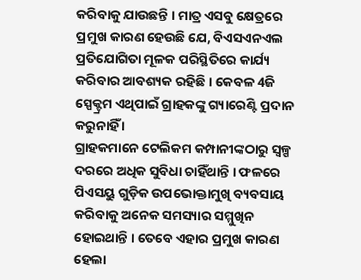କରିବାକୁ ଯାଉଛନ୍ତି । ମାତ୍ର ଏସବୁ କ୍ଷେତ୍ରରେ ପ୍ରମୁଖ କାରଣ ହେଉଛି ଯେ, ବିଏସଏନଏଲ ପ୍ରତିଯୋଗିତା ମୂଳକ ପରିସ୍ଥିତିରେ କାର୍ଯ୍ୟ କରିବାର ଆବଶ୍ୟକ ରହିଛି । କେବଳ 4ଜି ସ୍ପେକ୍ଟ୍ରମ ଏଥିପାଇଁ ଗ୍ରାହକଙ୍କୁ ଗ୍ୟାରେଣ୍ଟି ପ୍ରଦାନ କରୁନାହିଁ ।
ଗ୍ରାହକମାନେ ଟେଲିକମ କମ୍ପାନୀଙ୍କଠାରୁ ସ୍ବଳ୍ପ ଦରରେ ଅଧିକ ସୁବିଧା ଚାହିଁଥାନ୍ତି । ଫଳରେ ପିଏସୟୁ ଗୁଡ଼ିକ ଉପଭୋକ୍ତାମୁଖି ବ୍ୟବସାୟ କରିବାକୁ ଅନେକ ସମସ୍ୟାର ସମ୍ମୁଖିନ ହୋଇଥାନ୍ତି । ତେବେ ଏହାର ପ୍ରମୁଖ କାରଣ ହେଲା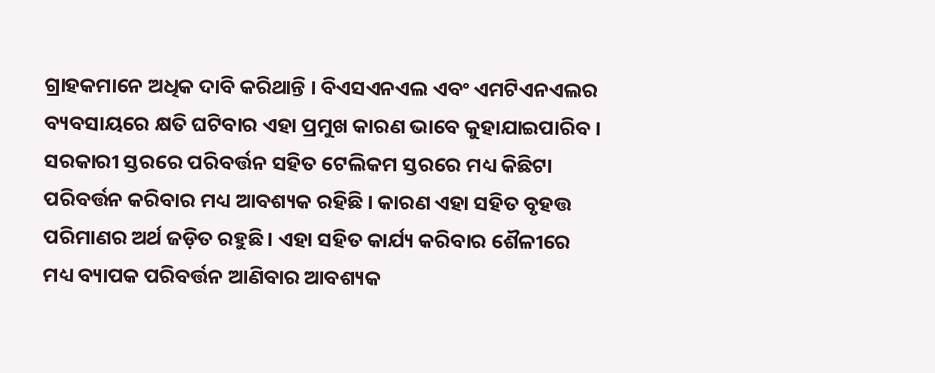ଗ୍ରାହକମାନେ ଅଧିକ ଦାବି କରିଥାନ୍ତି । ବିଏସଏନଏଲ ଏବଂ ଏମଟିଏନଏଲର ବ୍ୟବସାୟରେ କ୍ଷତି ଘଟିବାର ଏହା ପ୍ରମୁଖ କାରଣ ଭାବେ କୁହାଯାଇପାରିବ ।
ସରକାରୀ ସ୍ତରରେ ପରିବର୍ତ୍ତନ ସହିତ ଟେଲିକମ ସ୍ତରରେ ମଧ୍ୟ କିଛିଟା ପରିବର୍ତ୍ତନ କରିବାର ମଧ୍ୟ ଆବଶ୍ୟକ ରହିଛି । କାରଣ ଏହା ସହିତ ବୃହତ୍ତ ପରିମାଣର ଅର୍ଥ ଜଡ଼ିତ ରହୁଛି । ଏହା ସହିତ କାର୍ଯ୍ୟ କରିବାର ଶୈଳୀରେ ମଧ୍ୟ ବ୍ୟାପକ ପରିବର୍ତ୍ତନ ଆଣିବାର ଆବଶ୍ୟକ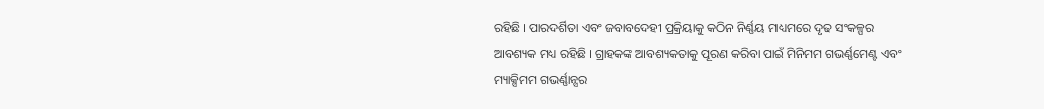ରହିଛି । ପାରଦର୍ଶିତା ଏବଂ ଜବାବଦେହୀ ପ୍ରକ୍ରିୟାକୁ କଠିନ ନିର୍ଣ୍ଣୟ ମାଧ୍ୟମରେ ଦୃଢ ସଂକଳ୍ପର ଆବଶ୍ୟକ ମଧ୍ୟ ରହିଛି । ଗ୍ରାହକଙ୍କ ଆବଶ୍ୟକତାକୁ ପୂରଣ କରିବା ପାଇଁ ମିନିମମ ଗଭର୍ଣ୍ଣମେଣ୍ଟ ଏବଂ ମ୍ୟାକ୍ସିମମ ଗଭର୍ଣ୍ଣାନ୍ସର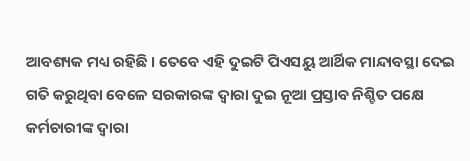ଆବଶ୍ୟକ ମଧ୍ୟ ରହିଛି । ତେବେ ଏହି ଦୁଇଟି ପିଏସୟୁ ଆର୍ଥିକ ମାନ୍ଦାବସ୍ଥା ଦେଇ ଗତି କରୁଥିବା ବେଳେ ସରକାରଙ୍କ ଦ୍ବାରା ଦୁଇ ନୂଆ ପ୍ରସ୍ତାବ ନିଶ୍ଚିତ ପକ୍ଷେ କର୍ମଚାରୀଙ୍କ ଦ୍ବାରା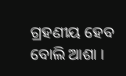ଗ୍ରହଣୀୟ ହେବ ବୋଲି ଆଶା ।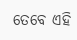ତେବେ ଏହି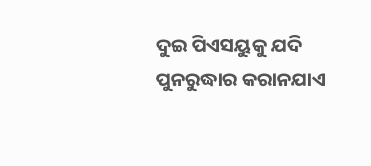ଦୁଇ ପିଏସୟୁକୁ ଯଦି ପୁନରୁଦ୍ଧାର କରାନଯାଏ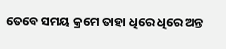ତେବେ ସମୟ କ୍ରମେ ତାହା ଧିରେ ଧିରେ ଅନ୍ତ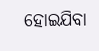ହୋଇଯିବା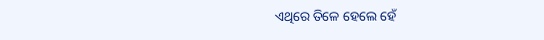ଏଥିରେ ତିଳେ ହେଲେ ହେଁ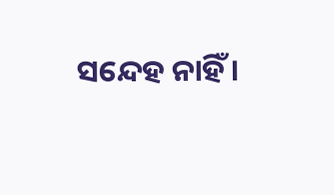ସନ୍ଦେହ ନାହିଁ ।